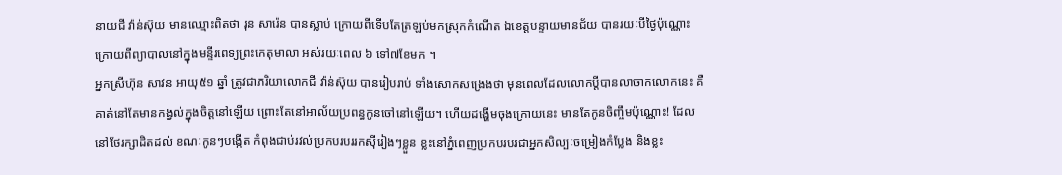នាយជី វ៉ាន់ស៊ុយ មានឈ្មោះពិតថា រុន សារ៉េន បានស្លាប់ ក្រោយពីទើបតែត្រឡប់មកស្រុកកំណើត ឯខេត្តបន្ទាយមានជ័យ បានរយៈបីថ្ងៃប៉ុណ្ណោះ ក្រោយពីព្យាបាលនៅក្នុងមន្ទីរពេទ្យព្រះកេតុមាលា អស់រយៈពេល ៦ ទៅ៧ខែមក ។
អ្នកស្រីហ៊ុន សាវន អាយុ៥១ ឆ្នាំ ត្រូវជាភរិយាលោកជី វ៉ាន់ស៊ុយ បានរៀបរាប់ ទាំងសោកសង្រេងថា មុនពេលដែលលោកប្តីបានលាចាកលោកនេះ គឺគាត់នៅតែមានកង្វល់ក្នុងចិត្តនៅឡើយ ព្រោះតែនៅអាល័យប្រពន្ធកូនចៅនៅឡើយ។ ហើយដង្ហើមចុងក្រោយនេះ មានតែកូនចិញ្ចឹមប៉ុណ្ណោះ! ដែលនៅថែរក្សាដិតដល់ ខណៈកូនៗបង្កើត កំពុងជាប់រវល់ប្រកបរបររកស៊ីរៀងៗខ្លួន ខ្លះនៅភ្នំពេញប្រកបរបរជាអ្នកសិល្បៈចម្រៀងកំប្លែង និងខ្លះ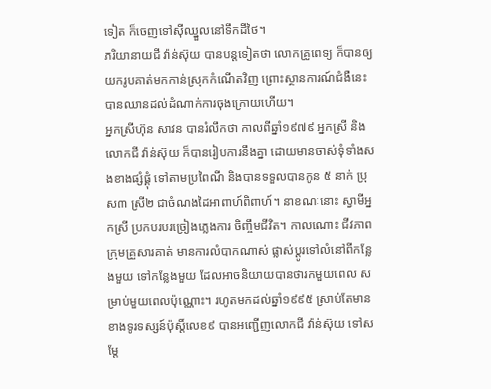ទៀត ក៏ចេញទៅស៊ីឈ្នួលនៅទឹកដីថៃ។
ភរិយានាយជី វ៉ាន់ស៊ុយ បានបន្តទៀតថា លោកគ្រូពេទ្យ ក៏បានឲ្យយករូបគាត់មកកាន់ស្រុកកំណើតវិញ ព្រោះស្ថានការណ៍ជំងឺនេះ បានឈានដល់ដំណាក់ការចុងក្រោយហើយ។
អ្នកស្រីហ៊ុន សាវន បានរំលឹកថា កាលពីឆ្នាំ១៩៧៩ អ្នកស្រី និងលោកជី វ៉ាន់ស៊ុយ ក៏បានរៀបការនឹងគ្នា ដោយមានចាស់ទុំទាំងសងខាងផ្សំផ្គុំ ទៅតាមប្រពៃណី និងបានទទួលបានកូន ៥ នាក់ ប្រុស៣ ស្រី២ ជាចំណងដៃអាពាហ៍ពិពាហ៍។ នាខណៈនោះ ស្វាមីអ្នកស្រី ប្រកបរបរច្រៀងភ្លេងការ ចិញ្ចឹមជីវិត។ កាលណោះ ជីវភាពក្រុមគ្រួសារគាត់ មានការលំបាកណាស់ ផ្លាស់ប្តូរទៅលំនៅពីកន្លែងមួយ ទៅកន្លែងមួយ ដែលអាចនិយាយបានថារកមួយពេល សម្រាប់មួយពេលប៉ុណ្ណោះ។ រហូតមកដល់ឆ្នាំ១៩៩៥ ស្រាប់តែមានខាងទូរទស្សន៍ប៉ុស្តិ៍លេខ៩ បានអញ្ជើញលោកជី វ៉ាន់ស៊ុយ ទៅសម្តែ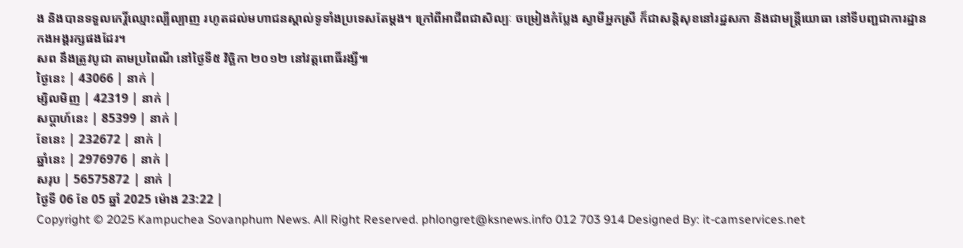ង និងបានទទួលកេរ្តិ៍ឈ្មោះល្បីល្បាញ រហូតដល់មហាជនស្គាល់ទូទាំងប្រទេសតែម្តង។ ក្រៅពីអាជីពជាសិល្បៈ ចម្រៀងកំប្លែង ស្វាមីអ្នកស្រី ក៏ជាសន្តិសុខនៅរដ្ឋសភា និងជាមន្ត្រីយោធា នៅទីបញ្ជជាការដ្ឋានកងអង្គរក្សផងដែរ។
សព នឹងត្រូវបូជា តាមប្រពៃណី នៅថ្ងៃទី៥ វិច្ឆិកា ២០១២ នៅវត្តពោធិ៍រង្សី៕
ថ្ងៃនេះ | 43066 | នាក់ |
ម្សិលមិញ | 42319 | នាក់ |
សប្ដាហ៍នេះ | 85399 | នាក់ |
ខែនេះ | 232672 | នាក់ |
ឆ្នាំនេះ | 2976976 | នាក់ |
សរុប | 56575872 | នាក់ |
ថ្ងៃទី 06 ខែ 05 ឆ្នាំ 2025 ម៉ោង 23:22 |
Copyright © 2025 Kampuchea Sovanphum News. All Right Reserved. phlongret@ksnews.info 012 703 914 Designed By: it-camservices.net